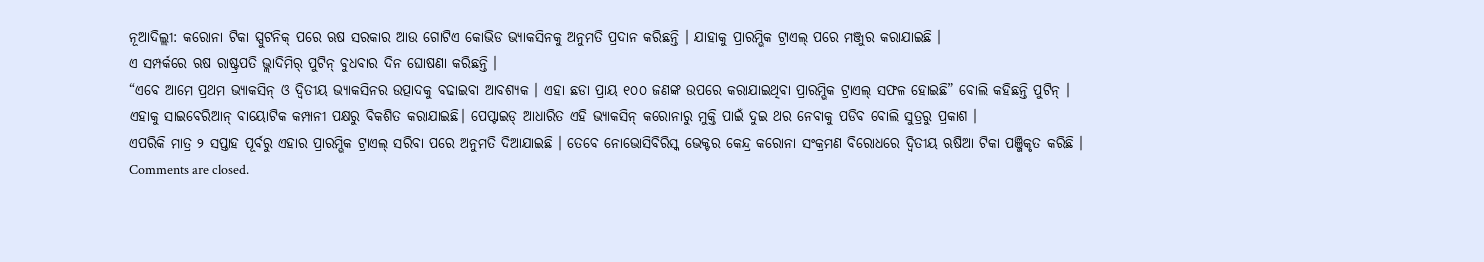ନୂଆଦିଲ୍ଲୀ: କରୋନା ଟିକା ସ୍ପୁଟନିକ୍ ପରେ ଋଷ ସରକାର ଆଉ ଗୋଟିଏ କୋଭିଡ ଭ୍ୟାକସିନକୁ ଅନୁମତି ପ୍ରଦାନ କରିଛନ୍ତି । ଯାହାକୁ ପ୍ରାରମ୍ଭିକ ଟ୍ରାଏଲ୍ ପରେ ମଞ୍ଜୁର କରାଯାଇଛି ।
ଏ ସମ୍ପର୍କରେ ଋଷ ରାଷ୍ଟ୍ରପତି ଭ୍ଲାଦିମିର୍ ପୁଟିନ୍ ବୁଧବାର ଦିନ ଘୋଷଣା କରିଛନ୍ତି ।
“ଏବେ ଆମେ ପ୍ରଥମ ଭ୍ୟାକସିନ୍ ଓ ଦ୍ୱିତୀୟ ଭ୍ୟାକସିନର ଉତ୍ପାଦକୁ ବଢାଇବା ଆବଶ୍ୟକ । ଏହା ଛଡା ପ୍ରାୟ ୧୦୦ ଜଣଙ୍କ ଉପରେ କରାଯାଇଥିବା ପ୍ରାରମ୍ଭିକ ଟ୍ରାଏଲ୍ ସଫଳ ହୋଇଛି” ବୋଲି କହିଛନ୍ତି ପୁଟିନ୍ ।
ଏହାକୁ ସାଇବେରିଆନ୍ ବାୟୋଟିକ କମ୍ପାନୀ ପକ୍ଷରୁ ବିକଶିତ କରାଯାଇଛି। ପେପ୍ଟାଇଡ୍ ଆଧାରିତ ଏହି ଭ୍ୟାକସିନ୍ କରୋନାରୁ ମୁକ୍ତି ପାଇଁ ଦୁଇ ଥର ନେବାକୁ ପଡିବ ବୋଲି ସୁତ୍ରରୁ ପ୍ରକାଶ ।
ଏପରିକି ମାତ୍ର ୨ ସପ୍ତାହ ପୂର୍ବରୁ ଏହାର ପ୍ରାରମ୍ଭିକ ଟ୍ରାଏଲ୍ ସରିବା ପରେ ଅନୁମତି ଦିଆଯାଇଛି । ତେବେ ନୋଭୋସିବିରିସ୍କ ଭେକ୍ଟର କେନ୍ଦ୍ର କରୋନା ସଂକ୍ରମଣ ବିରୋଧରେ ଦ୍ୱିତୀୟ ଋଷିଆ ଟିକା ପଞ୍ଜିକୃତ କରିଛି ।
Comments are closed.